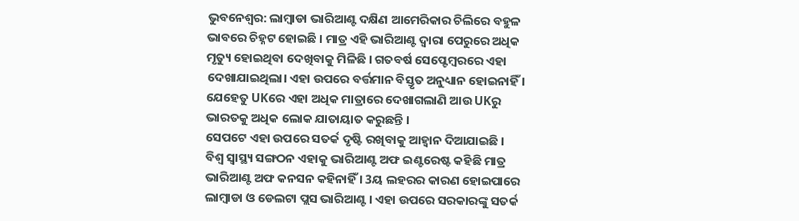ଭୁବନେଶ୍ବର: ଲାମ୍ବାଡା ଭାରିଆଣ୍ଟ ଦକ୍ଷିଣ ଆମେରିକାର ଚିଲିରେ ବହୁଳ ଭାବରେ ଚିହ୍ନଟ ହୋଇଛି । ମାତ୍ର ଏହି ଭାରିଆଣ୍ଟ ଦ୍ବାରା ପେରୁରେ ଅଧିକ ମୃତ୍ୟୁ ହୋଇଥିବା ଦେଖିବାକୁ ମିଳିଛି । ଗତବର୍ଷ ସେପ୍ଟେମ୍ବରରେ ଏହା ଦେଖାଯାଇଥିଲା। ଏହା ଉପରେ ବର୍ତ୍ତମାନ ବିସ୍ତୃତ ଅନୁଧ୍ୟାନ ହୋଇନାହିଁ । ଯେହେତୁ UKରେ ଏହା ଅଧିକ ମାତ୍ରାରେ ଦେଖାଗଲାଣି ଆଉ UKରୁ ଭାରତକୁ ଅଧିକ ଲୋକ ଯାତାୟାତ କରୁଛନ୍ତି ।
ସେପଟେ ଏହା ଉପରେ ସତର୍କ ଦୃଷ୍ଟି ରଖିବାକୁ ଆହ୍ବାନ ଦିଆଯାଇଛି । ବିଶ୍ବ ସ୍ବାସ୍ଥ୍ୟ ସଙ୍ଗଠନ ଏହାକୁ ଭାରିଆଣ୍ଟ ଅଫ ଇଣ୍ଟରେଷ୍ଟ କହିଛି ମାତ୍ର ଭାରିଆଣ୍ଟ ଅଫ କନସନ କହିନାହିଁ । 3ୟ ଲହରର କାରଣ ହୋଇପାରେ ଲାମ୍ବାଡା ଓ ଡେଲଟା ପ୍ଲସ ଭାରିଆଣ୍ଟ । ଏହା ଉପରେ ସରକାରଙ୍କୁ ସତର୍କ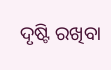ଦୃଷ୍ଟି ରଖିବା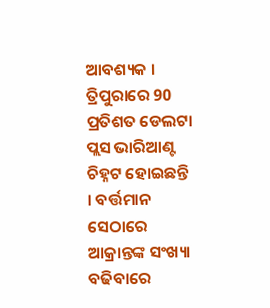ଆବଶ୍ୟକ । ତ୍ରିପୁରାରେ 90 ପ୍ରତିଶତ ଡେଲଟା ପ୍ଲସ ଭାରିଆଣ୍ଟ ଚିହ୍ନଟ ହୋଇଛନ୍ତି । ବର୍ତ୍ତମାନ ସେଠାରେ ଆକ୍ରାନ୍ତଙ୍କ ସଂଖ୍ୟା ବଢିବାରେ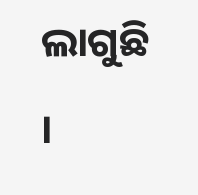ଲାଗୁଛି ।